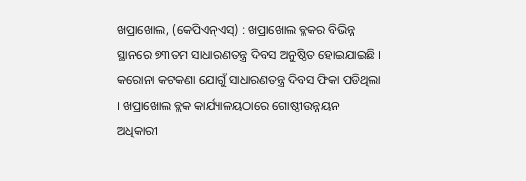ଖପ୍ରାଖୋଲ, (କେପିଏନ୍ଏସ୍) : ଖପ୍ରାଖୋଲ ବ୍ଳକର ବିଭିନ୍ନ ସ୍ଥାନରେ ୭୩ତମ ସାଧାରଣତନ୍ତ୍ର ଦିବସ ଅନୁଷ୍ଠିତ ହୋଇଯାଇଛି । କରୋନା କଟକଣା ଯୋଗୁଁ ସାଧାରଣତନ୍ତ୍ର ଦିବସ ଫିକା ପଡିଥିଲା । ଖପ୍ରାଖୋଲ ବ୍ଲକ କାର୍ଯ୍ୟାଳୟଠାରେ ଗୋଷ୍ଠୀଉନ୍ନୟନ ଅଧିକାରୀ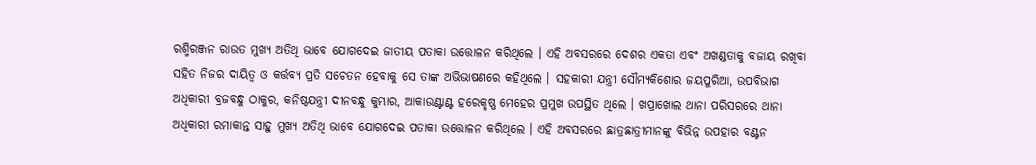ରଶ୍ମିରଞ୍ଜନ ରାଉତ ମୁଖ୍ୟ ଅତିଥି ଭାବେ ଯୋଗଦେଇ ଜାତୀୟ ପତାକା ଉତ୍ତୋଳନ କରିଥିଲେ । ଏହି ଅବସରରେ ଦେଶର ଏକତା ଏବଂ ଅଖଣ୍ଡତାକୁ ବଜାୟ ରଖିବା ସହିତ ନିଜର ଦାୟିତ୍ୱ ଓ କର୍ତ୍ତବ୍ୟ ପ୍ରତି ସଚେତନ ହେବାକୁ ସେ ତାଙ୍କ ଅଭିଭାଷଣରେ କହିଥିଲେ । ସହକାରୀ ଯନ୍ତ୍ରୀ ସୌମ୍ୟକିଶୋର ଜୟପୁରିଆ, ଉପବିଭାଗ ଅଧିକାରୀ ବ୍ରଜବନ୍ଧୁ ଠାକୁର, କନିଷ୍ଠଯନ୍ତ୍ରୀ ଦୀନବନ୍ଧୁ କୁମ୍ଭାର, ଆକାଉଣ୍ଟାଣ୍ଟ ହରେକୃଷ୍ଣ ମେହେର ପ୍ରମୁଖ ଉପସ୍ଥିତ ଥିଲେ । ଖପ୍ରାଖୋଲ ଥାନା ପରିସରରେ ଥାନା ଅଧିକାରୀ ରମାକାନ୍ତ ସାହୁ ମୁଖ୍ୟ ଅତିଥି ଭାବେ ଯୋଗଦେଇ ପତାକା ଉତ୍ତୋଳନ କରିଥିଲେ । ଏହି ଅବସରରେ ଛାତ୍ରଛାତ୍ରୀମାନଙ୍କୁ ବିଭିନ୍ନ ଉପହାର ବଣ୍ଟନ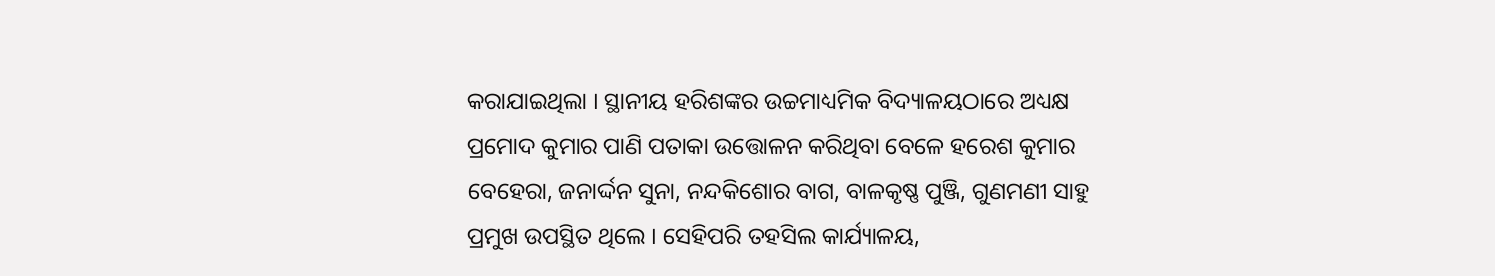କରାଯାଇଥିଲା । ସ୍ଥାନୀୟ ହରିଶଙ୍କର ଉଚ୍ଚମାଧ୍ୟମିକ ବିଦ୍ୟାଳୟଠାରେ ଅଧ୍ୟକ୍ଷ ପ୍ରମୋଦ କୁମାର ପାଣି ପତାକା ଉତ୍ତୋଳନ କରିଥିବା ବେଳେ ହରେଶ କୁମାର ବେହେରା, ଜନାର୍ଦ୍ଦନ ସୁନା, ନନ୍ଦକିଶୋର ବାଗ, ବାଳକୃଷ୍ଣ ପୁଞ୍ଜି, ଗୁଣମଣୀ ସାହୁ ପ୍ରମୁଖ ଉପସ୍ଥିତ ଥିଲେ । ସେହିପରି ତହସିଲ କାର୍ଯ୍ୟାଳୟ,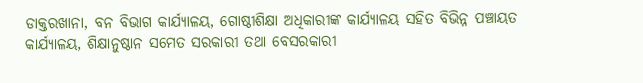ଡାକ୍ତରଖାନା, ବନ ବିଭାଗ କାର୍ଯ୍ୟାଳୟ, ଗୋଷ୍ଠୀଶିକ୍ଷା ଅଧିକାରୀଙ୍କ କାର୍ଯ୍ୟାଳୟ ସହିତ ବିଭିନ୍ନ ପଞ୍ଚାୟତ କାର୍ଯ୍ୟାଳୟ, ଶିକ୍ଷାନୁଷ୍ଠାନ ସମେତ ସରକାରୀ ତଥା ବେସରକାରୀ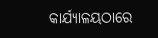କାର୍ଯ୍ୟାଳୟଠାରେ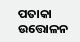ପତାକା ଉତ୍ତୋଳନ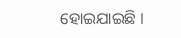ହୋଇଯାଇଛି ।